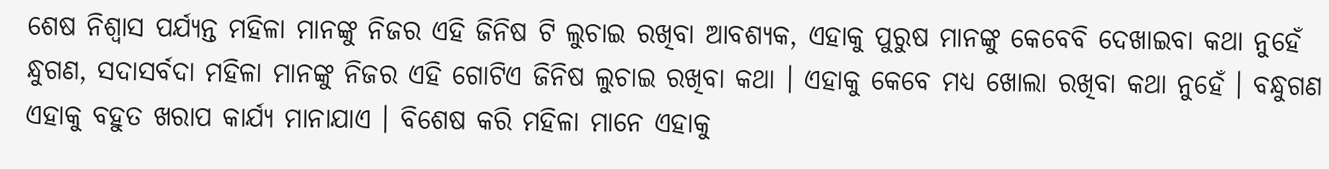ଶେଷ ନିଶ୍ଵାସ ପର୍ଯ୍ୟନ୍ତ ମହିଳା ମାନଙ୍କୁ ନିଜର ଏହି ଜିନିଷ ଟି ଲୁଚାଇ ରଖିବା ଆବଶ୍ୟକ, ଏହାକୁ ପୁରୁଷ ମାନଙ୍କୁ କେବେବି ଦେଖାଇବା କଥା ନୁହେଁ
ନ୍ଧୁଗଣ, ସଦାସର୍ବଦା ମହିଳା ମାନଙ୍କୁ ନିଜର ଏହି ଗୋଟିଏ ଜିନିଷ ଲୁଚାଇ ରଖିବା କଥା । ଏହାକୁ କେବେ ମଧ୍ୟ ଖୋଲା ରଖିବା କଥା ନୁହେଁ । ବନ୍ଧୁଗଣ ଏହାକୁ ବହୁତ ଖରାପ କାର୍ଯ୍ୟ ମାନାଯାଏ । ବିଶେଷ କରି ମହିଳା ମାନେ ଏହାକୁ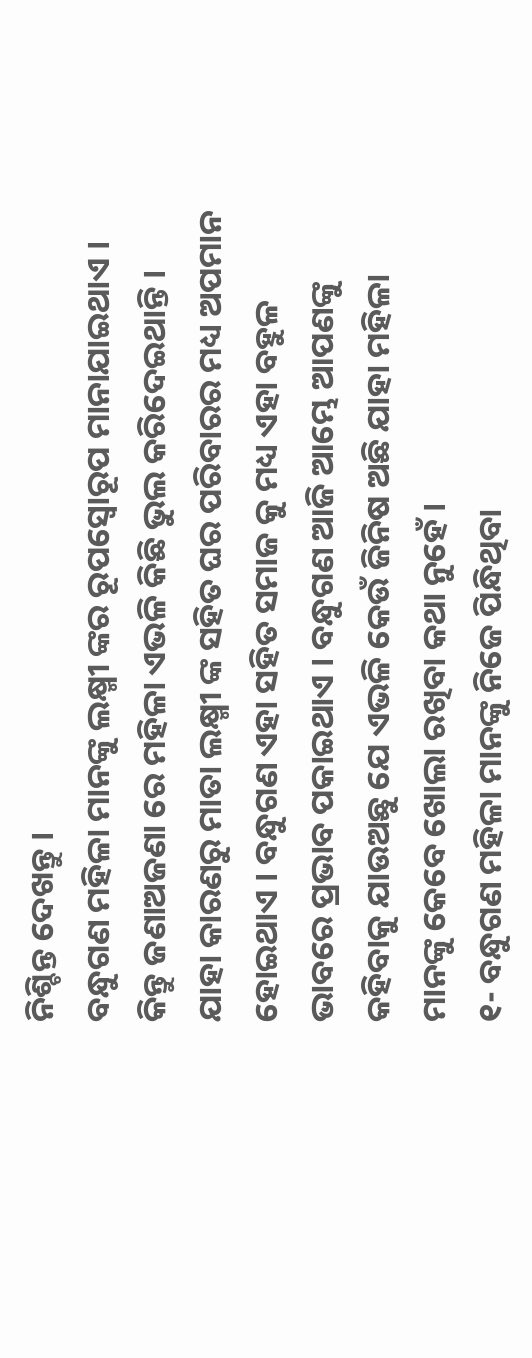ନିଶ୍ଚିନ୍ତ ଦେଖନ୍ତୁ ।
ବନ୍ଧୁଗଣ ମହିଳା ମାନଙ୍କୁ ଲକ୍ଷ୍ମୀ ଙ୍କର ରୂପସ୍ଵୋରୂପ ମାନାଯାଇଥାଏ । କିନ୍ତୁ ଜଣାଅଜଣା ରେ ମହିଳା ଏଭଳି କିଛି ଭୁଲ କରିଦେଇଥାନ୍ତି । ଯାହା କାରଣରୁ ମାତା ଲକ୍ଷ୍ମୀ ଙ୍କ ସହିତ ଘର ପରିବାରର ମଧ୍ୟ ଅପମାନ ହୋଇଥାଏ । ବନ୍ଧୁଗଣ ଏହା ସହିତ ସମାଜ କୁ ମଧ୍ୟ ଏହା ବହୁଳ ଭାବରେ ପ୍ରଭାବ ପକାଇଥାଏ । ବନ୍ଧୁଗଣ ଆଜି ଆମ୍ଭେ ଆପଣଙ୍କୁ କହିବାକୁ ଯାଉଅଛୁ ଯେ ଏଭଳି କେଉଁ ଜିନିଷ ଅଛି ଯାହା ମହିଳା ମାନଙ୍କୁ କେବେ ଖୋଲା ରଖିବା କଥା ନୁହେଁ ।
୧- ବନ୍ଧୁଗଣ ମହିଳା ମାନଙ୍କୁ ନିଜେ ପିନ୍ଧିଥିବା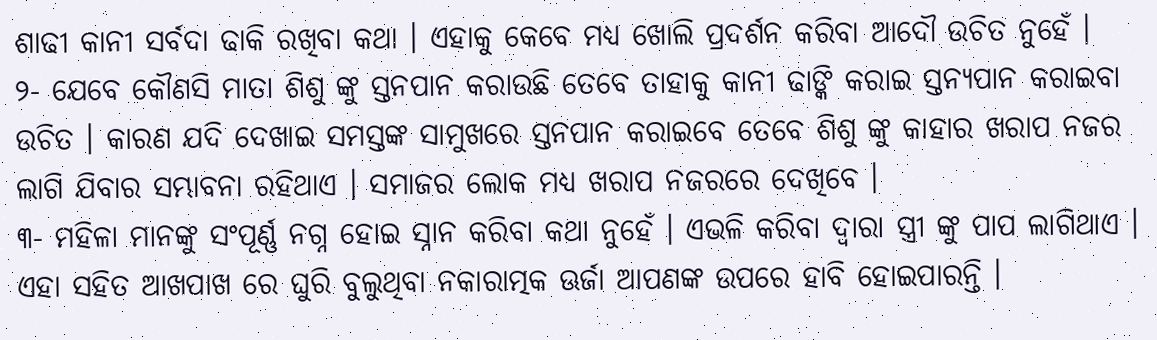ଶାଢୀ କାନୀ ସର୍ବଦା ଢାକି ରଖିବା କଥା । ଏହାକୁ କେବେ ମଧ୍ୟ ଖୋଲି ପ୍ରଦର୍ଶନ କରିବା ଆଦୌ ଉଚିତ ନୁହେଁ ।
୨- ଯେବେ କୌଣସି ମାତା ଶିଶୁ ଙ୍କୁ ସ୍ତନପାନ କରାଉଛି ତେବେ ତାହାକୁ କାନୀ ଢାଙ୍କି କରାଇ ସ୍ତନ୍ୟପାନ କରାଇବା ଉଚିତ । କାରଣ ଯଦି ଦେଖାଇ ସମସ୍ତଙ୍କ ସାମୁଖରେ ସ୍ତନପାନ କରାଇବେ ତେବେ ଶିଶୁ ଙ୍କୁ କାହାର ଖରାପ ନଜର ଲାଗି ଯିବାର ସମ୍ଭାବନା ରହିଥାଏ । ସମାଜର ଲୋକ ମଧ୍ୟ ଖରାପ ନଜରରେ ଦେଖିବେ ।
୩- ମହିଳା ମାନଙ୍କୁ ସଂପୂର୍ଣ୍ଣ ନଗ୍ନ ହୋଇ ସ୍ନାନ କରିବା କଥା ନୁହେଁ । ଏଭଳି କରିବା ଦ୍ଵାରା ସ୍ତ୍ରୀ ଙ୍କୁ ପାପ ଲାଗିଥାଏ । ଏହା ସହିତ ଆଖପାଖ ରେ ଘୁରି ବୁଲୁଥିବା ନକାରାତ୍ମକ ଊର୍ଜା ଆପଣଙ୍କ ଉପରେ ହାବି ହୋଇପାରନ୍ତି ।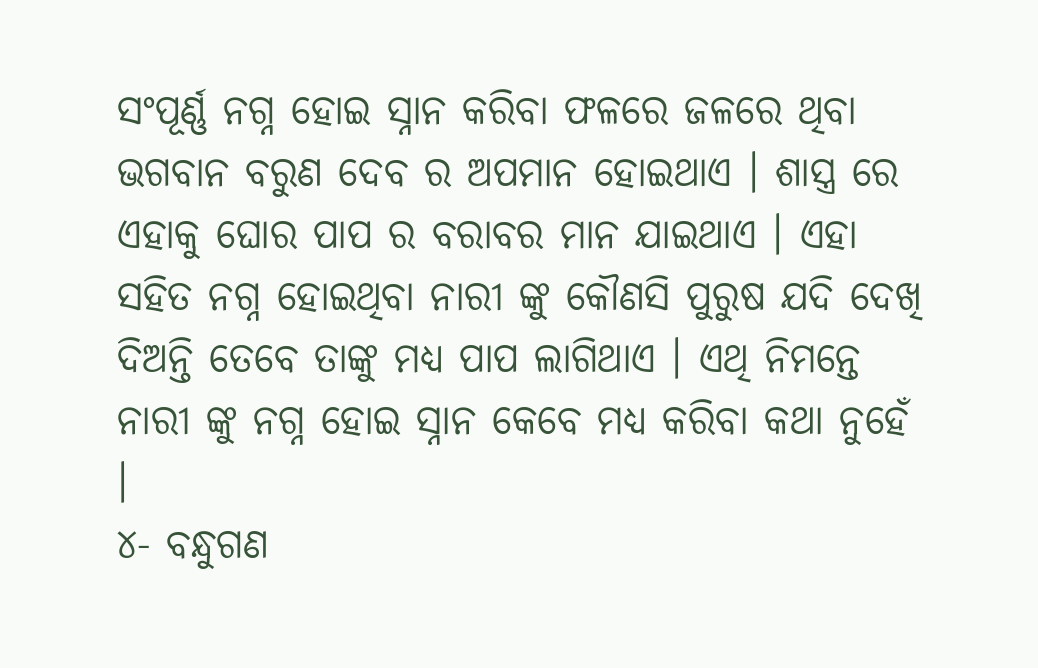ସଂପୂର୍ଣ୍ଣ ନଗ୍ନ ହୋଇ ସ୍ନାନ କରିବା ଫଳରେ ଜଳରେ ଥିବା ଭଗବାନ ବରୁଣ ଦେବ ର ଅପମାନ ହୋଇଥାଏ । ଶାସ୍ତ୍ର ରେ ଏହାକୁ ଘୋର ପାପ ର ବରାବର ମାନ ଯାଇଥାଏ । ଏହା ସହିତ ନଗ୍ନ ହୋଇଥିବା ନାରୀ ଙ୍କୁ କୌଣସି ପୁରୁଷ ଯଦି ଦେଖି ଦିଅନ୍ତି ତେବେ ତାଙ୍କୁ ମଧ୍ୟ ପାପ ଲାଗିଥାଏ । ଏଥି ନିମନ୍ତେ ନାରୀ ଙ୍କୁ ନଗ୍ନ ହୋଇ ସ୍ନାନ କେବେ ମଧ୍ୟ କରିବା କଥା ନୁହେଁ ।
୪- ବନ୍ଧୁଗଣ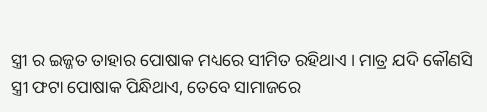ସ୍ତ୍ରୀ ର ଇଜ୍ଜତ ତାହାର ପୋଷାକ ମଧ୍ୟରେ ସୀମିତ ରହିଥାଏ । ମାତ୍ର ଯଦି କୌଣସି ସ୍ତ୍ରୀ ଫଟା ପୋଷାକ ପିନ୍ଧିଥାଏ, ତେବେ ସାମାଜରେ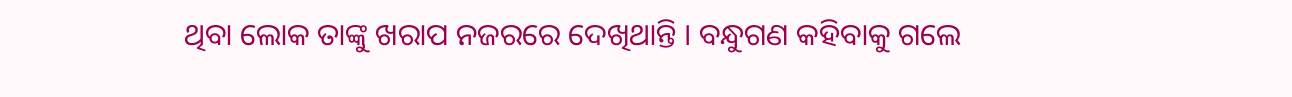ଥିବା ଲୋକ ତାଙ୍କୁ ଖରାପ ନଜରରେ ଦେଖିଥାନ୍ତି । ବନ୍ଧୁଗଣ କହିବାକୁ ଗଲେ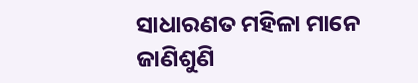ସାଧାରଣତ ମହିଳା ମାନେ ଜାଣିଶୁଣି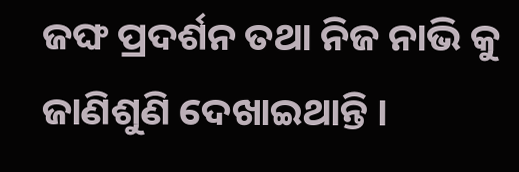ଜଙ୍ଘ ପ୍ରଦର୍ଶନ ତଥା ନିଜ ନାଭି କୁ ଜାଣିଶୁଣି ଦେଖାଇଥାନ୍ତି ।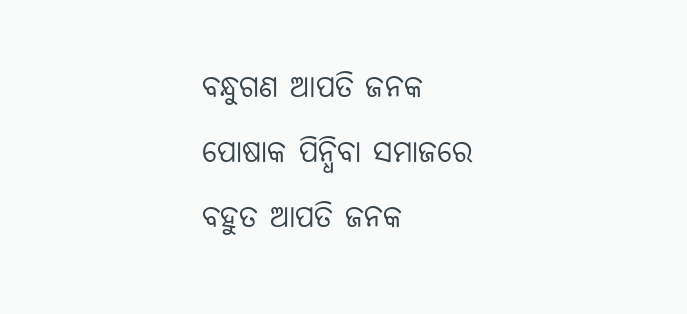ବନ୍ଧୁଗଣ ଆପତି ଜନକ ପୋଷାକ ପିନ୍ଧିବା ସମାଜରେ ବହୁତ ଆପତି ଜନକ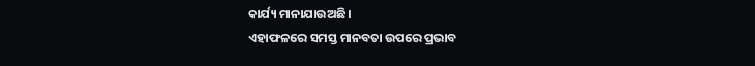କାର୍ଯ୍ୟ ମାନାଯାଉଅଛି ।
ଏହାଫଳରେ ସମସ୍ତ ମାନବତା ଉପରେ ପ୍ରଭାବ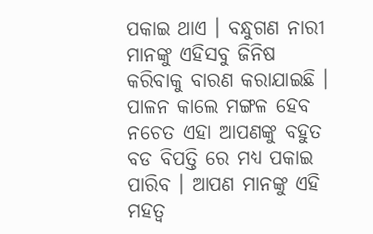ପକାଇ ଥାଏ । ବନ୍ଧୁଗଣ ନାରୀ ମାନଙ୍କୁ ଏହିସବୁ ଜିନିଷ କରିବାକୁ ବାରଣ କରାଯାଇଛି । ପାଳନ କାଲେ ମଙ୍ଗଳ ହେବ ନଚେତ ଏହା ଆପଣଙ୍କୁ ବହୁତ ବଡ ବିପତ୍ତି ରେ ମଧ୍ୟ ପକାଇ ପାରିବ । ଆପଣ ମାନଙ୍କୁ ଏହି ମହତ୍ଵ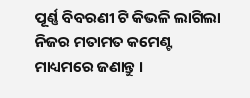ପୂର୍ଣ୍ଣ ବିବରଣୀ ଟି କିଭଳି ଲାଗିଲା ନିଜର ମତାମତ କମେଣ୍ଟ ମାଧ୍ୟମରେ ଜଣାନ୍ତୁ ।